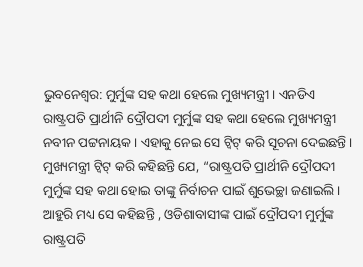ଭୁବନେଶ୍ବର: ମୁର୍ମୁଙ୍କ ସହ କଥା ହେଲେ ମୁଖ୍ୟମନ୍ତ୍ରୀ । ଏନଡିଏ ରାଷ୍ଟ୍ରପତି ପ୍ରାର୍ଥୀନି ଦ୍ରୌପଦୀ ମୁର୍ମୁଙ୍କ ସହ କଥା ହେଲେ ମୁଖ୍ୟମନ୍ତ୍ରୀ ନବୀନ ପଟ୍ଟନାୟକ । ଏହାକୁ ନେଇ ସେ ଟ୍ବିଟ୍ କରି ସୂଚନା ଦେଇଛନ୍ତି । ମୁଖ୍ୟମନ୍ତ୍ରୀ ଟ୍ବିଟ୍ କରି କହିଛନ୍ତି ଯେ, “ରାଷ୍ଟ୍ରପତି ପ୍ରାର୍ଥୀନି ଦ୍ରୌପଦୀ ମୁର୍ମୁଙ୍କ ସହ କଥା ହୋଇ ତାଙ୍କୁ ନିର୍ବାଚନ ପାଇଁ ଶୁଭେଚ୍ଛା ଜଣାଇଲି ।
ଆହୁରି ମଧ୍ୟ ସେ କହିଛନ୍ତି , ଓଡିଶାବାସୀଙ୍କ ପାଇଁ ଦ୍ରୌପଦୀ ମୁର୍ମୁଙ୍କ ରାଷ୍ଟ୍ରପତି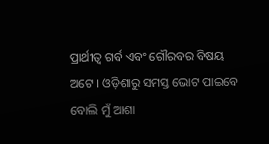ପ୍ରାର୍ଥୀତ୍ବ ଗର୍ବ ଏବଂ ଗୌରବର ବିଷୟ ଅଟେ । ଓଡ଼ିଶାରୁ ସମସ୍ତ ଭୋଟ ପାଇବେ ବୋଲି ମୁଁ ଆଶା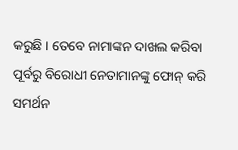କରୁଛି । ତେବେ ନାମାଙ୍କନ ଦାଖଲ କରିବା ପୂର୍ବରୁ ବିରୋଧୀ ନେତାମାନଙ୍କୁ ଫୋନ୍ କରି ସମର୍ଥନ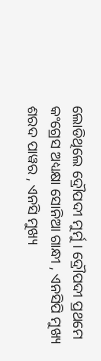ଲୋଡିଥିଲେ ଦ୍ରୌପଦୀ ମୁର୍ମୁ । ଦ୍ରୌପଦୀ ପ୍ରଥମେ କଂଗ୍ରେସ ଅଧ୍ୟକ୍ଷା ସୋନିଆ ଗାନ୍ଧୀ , ଏନସିପି ମୁଖ୍ୟ ଶରଦ ପାୱର , ଏନସି ମୁଖ୍ୟ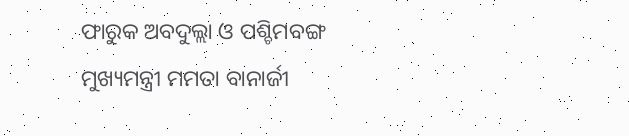ଫାରୁକ ଅବଦୁଲ୍ଲା ଓ ପଶ୍ଚିମବଙ୍ଗ ମୁଖ୍ୟମନ୍ତ୍ରୀ ମମତା ବାନାର୍ଜୀ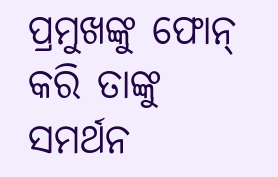ପ୍ରମୁଖଙ୍କୁ ଫୋନ୍ କରି ତାଙ୍କୁ ସମର୍ଥନ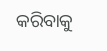କରିବାକୁ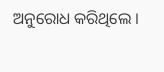ଅନୁରୋଧ କରିଥିଲେ ।